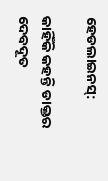ହେଡଲାଇନସ୍:

କାହିଁକି କହନ୍ତି ଡାକ୍ତର ଦେବଦୂତ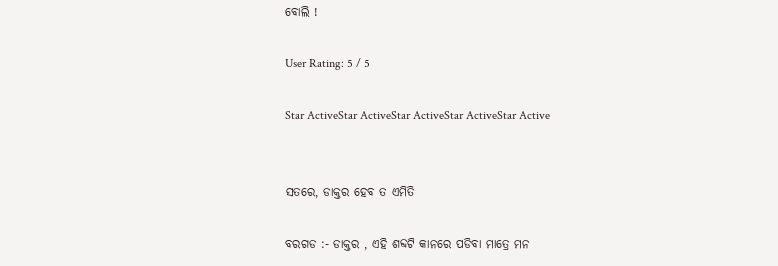ବୋଲି !

User Rating: 5 / 5

Star ActiveStar ActiveStar ActiveStar ActiveStar Active


ସତରେ, ଡାକ୍ତର ହେବ ତ ଏମିତି

ବରଗଡ :- ଡାକ୍ତର , ଏହି ଶବ୍ଦଟି କାନରେ ପଡିବା ମାତ୍ରେ ମନ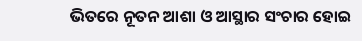ଭିତରେ ନୂତନ ଆଶା ଓ ଆସ୍ଥାର ସଂଚାର ହୋଇ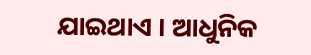ଯାଇଥାଏ । ଆଧୁନିକ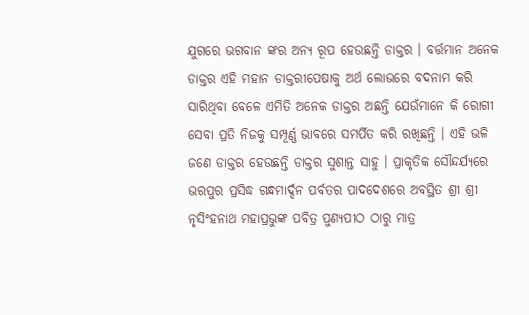ଯୁଗରେ ଭଗବାନ ଙ୍କର ଅନ୍ୟ ରୂପ ହେଉଛନ୍ତି ଡାକ୍ତର । ବର୍ତ୍ତମାନ ଅନେକ ଡାକ୍ତର ଏହି ମହାନ ଡାକ୍ତରୀପେଷାକୁ ଅର୍ଥ ଲୋଭରେ ବଦନାମ କରି ସାରିଥିବା ବେଳେ ଏମିତି ଅନେକ ଡାକ୍ତର ଅଛନ୍ତି ଯେଉଁମାନେ କି ରୋଗୀ ସେବା ପ୍ରତି ନିଜକୁ ସମ୍ପୂର୍ଣ୍ଣ ଭାବରେ ସମର୍ପିତ କରି ରଖିଛନ୍ତି । ଏହି ଭଳି ଜଣେ ଡାକ୍ତର ହେଉଛନ୍ତି ଡାକ୍ତର ସୁଶାନ୍ତ ସାହୁ । ପ୍ରାକୃତିକ ସୌନ୍ଦର୍ଯ୍ୟରେ ଭରପୁର ପ୍ରସିଦ୍ଧ ଗନ୍ଧମାର୍ଦ୍ଦନ ପର୍ବତର ପାଦଦେଶରେ ଅବସ୍ଥିତ ଶ୍ରୀ ଶ୍ରୀ ନୃସିଂହନାଥ ମହାପ୍ରଭୁଙ୍କ ପବିତ୍ର ପୁଣ୍ୟପୀଠ ଠାରୁ ମାତ୍ର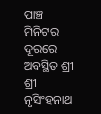ପାଞ୍ଚ ମିନିଟର ଦୂରରେ ଅବସ୍ଥିତ ଶ୍ରୀ ଶ୍ରୀ ନୃସିଂହନାଥ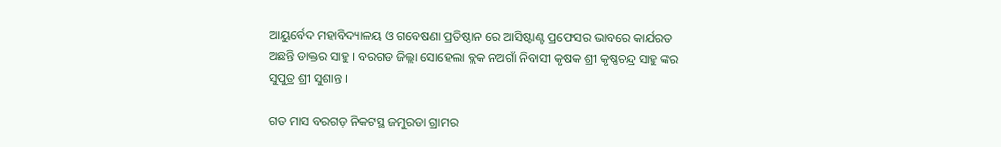ଆୟୁର୍ବେଦ ମହାବିଦ୍ୟାଳୟ ଓ ଗବେଷଣା ପ୍ରତିଷ୍ଠାନ ରେ ଆସିଷ୍ଟାଣ୍ଟ ପ୍ରଫେସର ଭାବରେ କାର୍ଯରତ ଅଛନ୍ତି ଡାକ୍ତର ସାହୁ । ବରଗଡ ଜିଲ୍ଲା ସୋହେଲା ବ୍ଲକ ନଅଗାଁ ନିବାସୀ କୃଷକ ଶ୍ରୀ କୃଷ୍ଣଚନ୍ଦ୍ର ସାହୁ ଙ୍କର ସୁପୁତ୍ର ଶ୍ରୀ ସୁଶାନ୍ତ ।

ଗତ ମାସ ବରଗଡ଼ ନିକଟସ୍ଥ ଜମୁରଡା ଗ୍ରାମର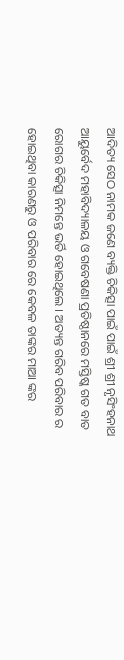ଆଦିତ୍ୟ ସେଠ ନାମକ ଜଣେ ବ୍ୟକ୍ତି ଚିକିତ୍ସା ପାଇଁ ପାଇଁ ଶ୍ରୀ ଶ୍ରୀ ନୃସିଂହନାଥ ଆୟୁର୍ବେଦ ମହାବିଦ୍ୟାଳୟ ଓ ଗବେଷଣା ପ୍ରତିଷ୍ଠାନରେ ମସ୍ତିଷ୍କ ଗତ ବାତ ରୋଗର ଚିକିତ୍ସା ନିମନ୍ତେ ଭର୍ତି ହୋଇଥିଲେ । ଅତ୍ୟନ୍ତ ଗରିବ ପରିବାର ର ହୋଇଥିବା କାରଣରୁ ଓ ପରିବାର ରେ କେବଳ ତାଙ୍କର ମାଆ ଙ୍କର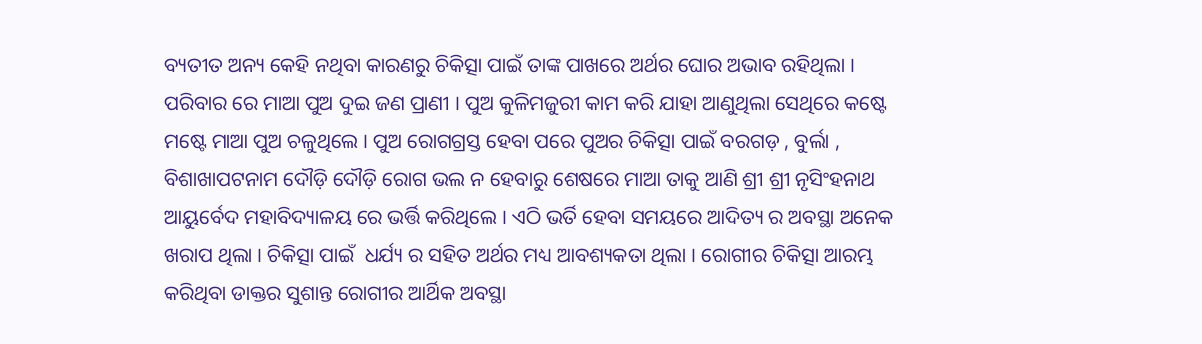ବ୍ୟତୀତ ଅନ୍ୟ କେହି ନଥିବା କାରଣରୁ ଚିକିତ୍ସା ପାଇଁ ତାଙ୍କ ପାଖରେ ଅର୍ଥର ଘୋର ଅଭାବ ରହିଥିଲା । ପରିବାର ରେ ମାଆ ପୁଅ ଦୁଇ ଜଣ ପ୍ରାଣୀ । ପୁଅ କୁଳିମଜୁରୀ କାମ କରି ଯାହା ଆଣୁଥିଲା ସେଥିରେ କଷ୍ଟେ ମଷ୍ଟେ ମାଆ ପୁଅ ଚଳୁଥିଲେ । ପୁଅ ରୋଗଗ୍ରସ୍ତ ହେବା ପରେ ପୁଅର ଚିକିତ୍ସା ପାଇଁ ବରଗଡ଼ , ବୁର୍ଲା , ବିଶାଖାପଟନାମ ଦୌଡ଼ି ଦୌଡ଼ି ରୋଗ ଭଲ ନ ହେବାରୁ ଶେଷରେ ମାଆ ତାକୁ ଆଣି ଶ୍ରୀ ଶ୍ରୀ ନୃସିଂହନାଥ ଆୟୁର୍ବେଦ ମହାବିଦ୍ୟାଳୟ ରେ ଭର୍ତ୍ତି କରିଥିଲେ । ଏଠି ଭର୍ତି ହେବା ସମୟରେ ଆଦିତ୍ୟ ର ଅବସ୍ଥା ଅନେକ ଖରାପ ଥିଲା । ଚିକିତ୍ସା ପାଇଁ  ଧର୍ଯ୍ୟ ର ସହିତ ଅର୍ଥର ମଧ୍ୟ ଆବଶ୍ୟକତା ଥିଲା । ରୋଗୀର ଚିକିତ୍ସା ଆରମ୍ଭ କରିଥିବା ଡାକ୍ତର ସୁଶାନ୍ତ ରୋଗୀର ଆର୍ଥିକ ଅବସ୍ଥା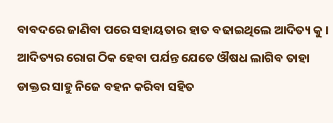ବାବଦରେ ଜାଣିବା ପରେ ସହାୟତାର ହାତ ବଢାଇଥିଲେ ଆଦିତ୍ୟ କୁ । ଆଦିତ୍ୟର ରୋଗ ଠିକ ହେବା ପର୍ଯନ୍ତ ଯେତେ ଔଷଧ ଲାଗିବ ତାହା ଡାକ୍ତର ସାହୁ ନିଜେ ବହନ କରିବା ସହିତ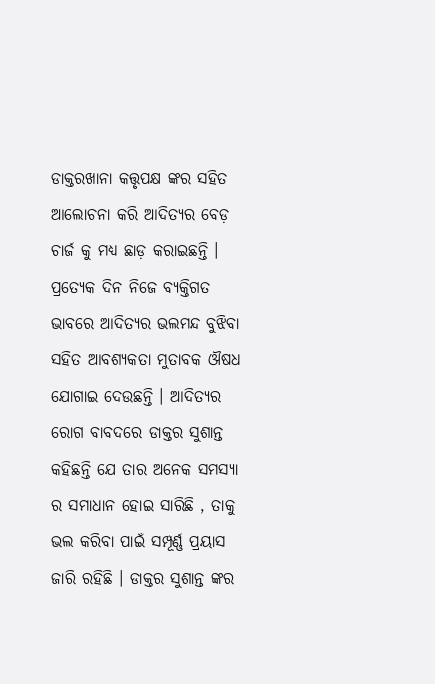ଡାକ୍ତରଖାନା କତ୍ତୃପକ୍ଷ ଙ୍କର ସହିତ ଆଲୋଚନା କରି ଆଦିତ୍ୟର ବେଡ଼ ଚାର୍ଜ କୁ ମଧ୍ୟ ଛାଡ଼ କରାଇଛନ୍ତି । ପ୍ରତ୍ୟେକ ଦିନ ନିଜେ ବ୍ୟକ୍ତିଗତ ଭାବରେ ଆଦିତ୍ୟର ଭଲମନ୍ଦ ବୁଝିବା ସହିତ ଆବଶ୍ୟକତା ମୁତାବକ ଔଷଧ ଯୋଗାଇ ଦେଉଛନ୍ତି । ଆଦିତ୍ୟର ରୋଗ ବାବଦରେ ଡାକ୍ତର ସୁଶାନ୍ତ କହିଛନ୍ତି ଯେ ତାର ଅନେକ ସମସ୍ୟା ର ସମାଧାନ ହୋଇ ସାରିଛି , ତାକୁ ଭଲ କରିବା ପାଇଁ ସମ୍ପୂର୍ଣ୍ଣ ପ୍ରୟାସ ଜାରି ରହିଛି । ଡାକ୍ତର ସୁଶାନ୍ତ ଙ୍କର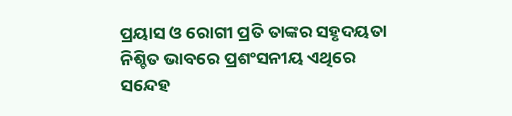ପ୍ରୟାସ ଓ ରୋଗୀ ପ୍ରତି ତାଙ୍କର ସହୃଦୟତା ନିଶ୍ଚିତ ଭାବରେ ପ୍ରଶଂସନୀୟ ଏଥିରେ ସନ୍ଦେହ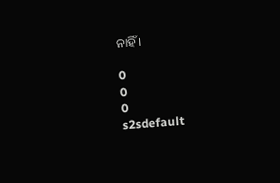ନାହିଁ ।

0
0
0
s2sdefault